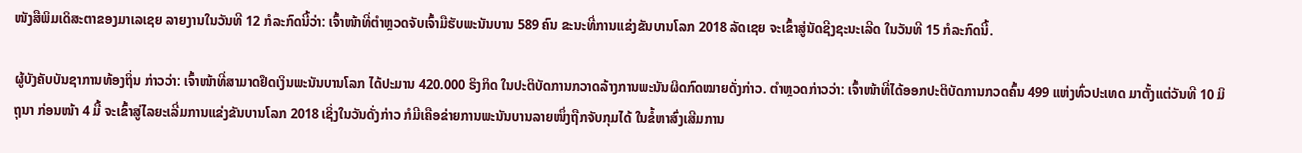ໜັງສືພິມເດິສະຕາຂອງມາເລເຊຍ ລາຍງານໃນວັນທີ 12 ກໍລະກົດນີ້ວ່າ: ເຈົ້າໜ້າທີ່ຕຳຫຼວດຈັບເຈົ້າມືຮັບພະນັນບານ 589 ຄົນ ຂະນະທີ່ການແຂ່ງຂັນບານໂລກ 2018 ລັດເຊຍ ຈະເຂົ້າສູ່ນັດຊີງຊະນະເລີດ ໃນວັນທີ 15 ກໍລະກົດນີ້.

ຜູ້ບັງຄັບບັນຊາການທ້ອງຖິ່ນ ກ່າວວ່າ: ເຈົ້າໜ້າທີ່ສາມາດຢຶດເງິນພະນັນບານໂລກ ໄດ້ປະມານ 420.000 ຣິງກິດ ໃນປະຕິບັດການກວາດລ້າງການພະນັນຜິດກົດໝາຍດັ່ງກ່າວ. ຕຳຫຼວດກ່າວວ່າ: ເຈົ້າໜ້າທີ່ໄດ້ອອກປະຕິບັດການກວດຄົ້ນ 499 ແຫ່ງທົ່ວປະເທດ ມາຕັ້ງແຕ່ວັນທີ 10 ມິຖຸນາ ກ່ອນໜ້າ 4 ມື້ ຈະເຂົ້າສູ່ໄລຍະເລີ່ມການແຂ່ງຂັນບານໂລກ 2018 ເຊິ່ງໃນວັນດັ່ງກ່າວ ກໍມີເຄືອຂ່າຍການພະນັນບານລາຍໜຶ່ງຖືກຈັບກຸມໄດ້ ໃນຂໍ້ຫາສົ່ງເສີມການ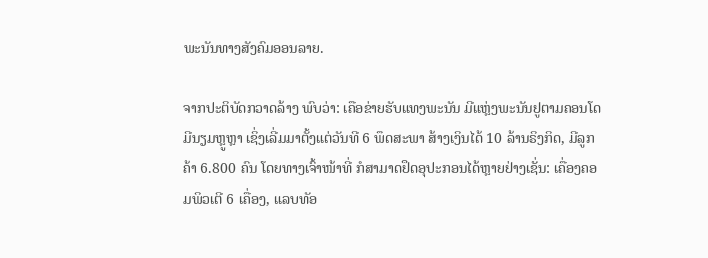ພະນັນທາງສັງຄົມອອນລາຍ.

ຈາກປະຕິບັດກວາດລ້າງ ພົບວ່າ: ເຄືອຂ່າຍຮັບແທງພະນັນ ມີແຫຼ່ງພະນັນຢູຕາມຄອນໂດມີນຽມຫຼູຫຼາ ເຊິ່ງເລີ່ມມາຕັ້ງແຕ່ວັນທີ 6 ພຶດສະພາ ສ້າງເງິນໄດ້ 10 ລ້ານຣິງກິດ, ມີລູກຄ້າ 6.800 ຄົນ ໂດຍທາງເຈົ້າໜ້າທີ່ ກໍສາມາດຢຶດອຸປະກອນໄດ້ຫຼາຍຢ່າງເຊັ່ນ: ເຄື່ອງຄອມພິວເຕີ 6 ເຄື່ອງ, ແລບທັອ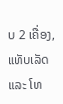ບ 2 ເຄື່ອງ, ແທັບເລັດ ແລະ ໂທ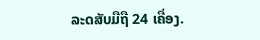ລະດສັບມືຖື 24 ເຄື່ອງ.